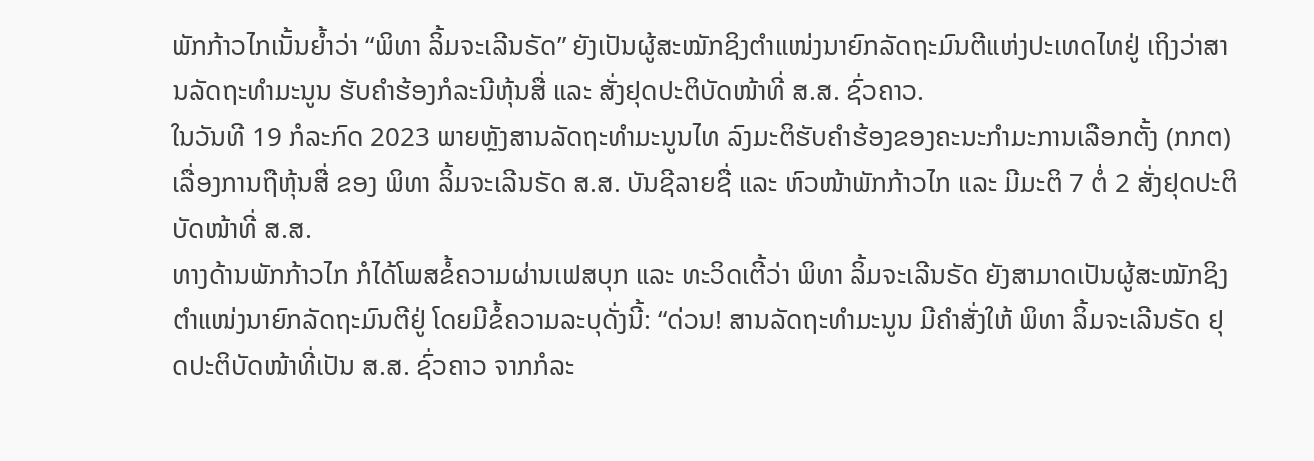ພັກກ້າວໄກເນັ້ນຍ້ຳວ່າ “ພິທາ ລິ້ມຈະເລີນຣັດ” ຍັງເປັນຜູ້ສະໝັກຊິງຕຳແໜ່ງນາຍົກລັດຖະມົນຕີແຫ່ງປະເທດໄທຢູ່ ເຖິງວ່າສານລັດຖະທຳມະນູນ ຮັບຄຳຮ້ອງກໍລະນີຫຸ້ນສື່ ແລະ ສັ່ງຢຸດປະຕິບັດໜ້າທີ່ ສ.ສ. ຊົ່ວຄາວ.
ໃນວັນທີ 19 ກໍລະກົດ 2023 ພາຍຫຼັງສານລັດຖະທຳມະນູນໄທ ລົງມະຕິຮັບຄຳຮ້ອງຂອງຄະນະກຳມະການເລືອກຕັ້ງ (ກກຕ) ເລື່ອງການຖືຫຸ້ນສື່ ຂອງ ພິທາ ລິ້ມຈະເລີນຣັດ ສ.ສ. ບັນຊີລາຍຊື່ ແລະ ຫົວໜ້າພັກກ້າວໄກ ແລະ ມີມະຕິ 7 ຕໍ່ 2 ສັ່ງຢຸດປະຕິບັດໜ້າທີ່ ສ.ສ.
ທາງດ້ານພັກກ້າວໄກ ກໍໄດ້ໂພສຂໍ້ຄວາມຜ່ານເຟສບຸກ ແລະ ທະວິດເຕີ້ວ່າ ພິທາ ລິ້ມຈະເລີນຣັດ ຍັງສາມາດເປັນຜູ້ສະໝັກຊິງຕຳແໜ່ງນາຍົກລັດຖະມົນຕີຢູ່ ໂດຍມີຂໍ້ຄວາມລະບຸດັ່ງນີ້: “ດ່ວນ! ສານລັດຖະທຳມະນູນ ມີຄຳສັ່ງໃຫ້ ພິທາ ລິ້ມຈະເລີນຣັດ ຢຸດປະຕິບັດໜ້າທີ່ເປັນ ສ.ສ. ຊົ່ວຄາວ ຈາກກໍລະ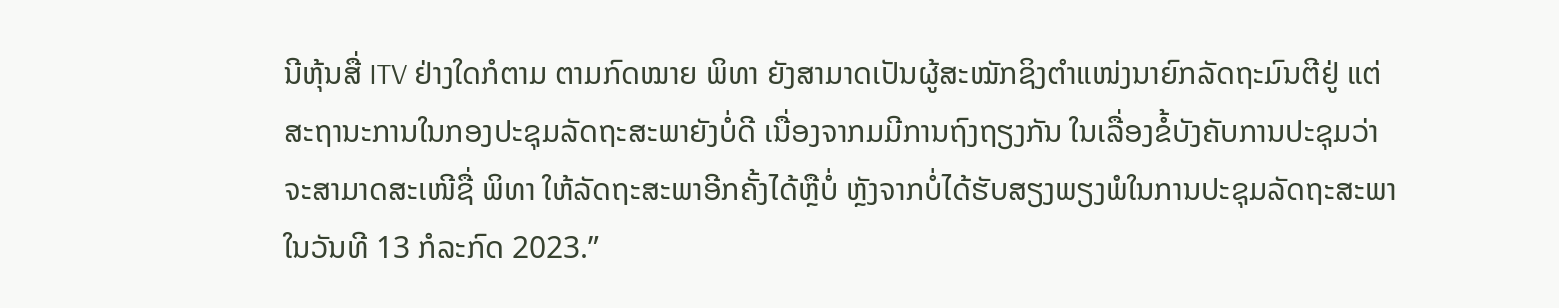ນີຫຸ້ນສື່ ITV ຢ່າງໃດກໍຕາມ ຕາມກົດໝາຍ ພິທາ ຍັງສາມາດເປັນຜູ້ສະໝັກຊິງຕຳແໜ່ງນາຍົກລັດຖະມົນຕີຢູ່ ແຕ່ສະຖານະການໃນກອງປະຊຸມລັດຖະສະພາຍັງບໍ່ດີ ເນື່ອງຈາກມມີການຖົງຖຽງກັນ ໃນເລື່ອງຂໍ້ບັງຄັບການປະຊຸມວ່າຈະສາມາດສະເໜີຊື່ ພິທາ ໃຫ້ລັດຖະສະພາອີກຄັ້ງໄດ້ຫຼືບໍ່ ຫຼັງຈາກບໍ່ໄດ້ຮັບສຽງພຽງພໍໃນການປະຊຸມລັດຖະສະພາ ໃນວັນທີ 13 ກໍລະກົດ 2023.”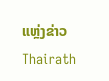ແຫຼ່ງຂ່າວ Thairath